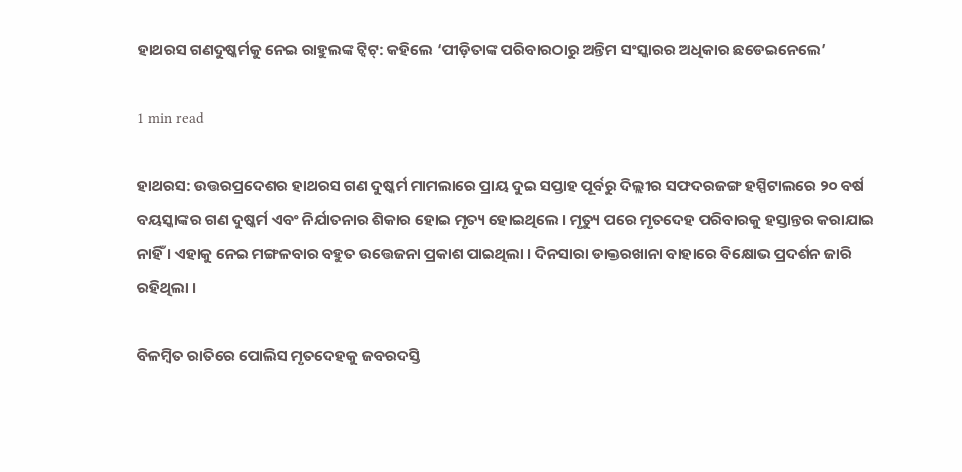ହାଥରସ ଗଣଦୁଷ୍କର୍ମକୁ ନେଇ ରାହୁଲଙ୍କ ଟ୍ୱିଟ୍: କହିଲେ ‘ପୀଡ଼ିତାଙ୍କ ପରିବାରଠାରୁ ଅନ୍ତିମ ସଂସ୍କାରର ଅଧିକାର ଛଡେଇନେଲେ’

1 min read

ହାଥରସ: ଉତ୍ତରପ୍ରଦେଶର ହାଥରସ ଗଣ ଦୁଷ୍କର୍ମ ମାମଲାରେ ପ୍ରାୟ ଦୁଇ ସପ୍ତାହ ପୂର୍ବରୁ ଦିଲ୍ଲୀର ସଫଦରଜଙ୍ଗ ହସ୍ପିଟାଲରେ ୨୦ ବର୍ଷ ବୟସ୍କାଙ୍କର ଗଣ ଦୁଷ୍କର୍ମ ଏବଂ ନିର୍ଯାତନାର ଶିକାର ହୋଇ ମୃତ୍ୟ ହୋଇଥିଲେ । ମୃତ୍ୟୁ ପରେ ମୃତଦେହ ପରିବାରକୁ ହସ୍ତାନ୍ତର କରାଯାଇ ନାହିଁ । ଏହାକୁ ନେଇ ମଙ୍ଗଳବାର ବହୁତ ଉତ୍ତେଜନା ପ୍ରକାଶ ପାଇଥିଲା । ଦିନସାରା ଡାକ୍ତରଖାନା ବାହାରେ ବିକ୍ଷୋଭ ପ୍ରଦର୍ଶନ ଜାରି ରହିଥିଲା ।

ବିଳମ୍ବିତ ରାତିରେ ପୋଲିସ ମୃତଦେହକୁ ଜବରଦସ୍ତି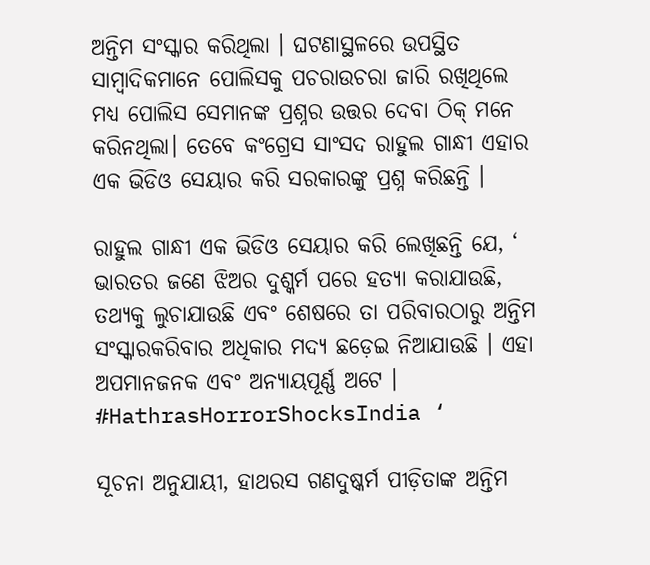ଅନ୍ତିମ ସଂସ୍କାର କରିଥିଲା । ଘଟଣାସ୍ଥଳରେ ଉପସ୍ଥିତ ସାମ୍ବାଦିକମାନେ ପୋଲିସକୁ ପଚରାଉଚରା ଜାରି ରଖିଥିଲେ ମଧ୍ୟ ପୋଲିସ ସେମାନଙ୍କ ପ୍ରଶ୍ନର ଉତ୍ତର ଦେବା ଠିକ୍ ମନେ କରିନଥିଲା। ତେବେ କଂଗ୍ରେସ ସାଂସଦ ରାହୁଲ ଗାନ୍ଧୀ ଏହାର ଏକ ଭିଡିଓ ସେୟାର କରି ସରକାରଙ୍କୁ ପ୍ରଶ୍ନ କରିଛନ୍ତି ।

ରାହୁଲ ଗାନ୍ଧୀ ଏକ ଭିଡିଓ ସେୟାର କରି ଲେଖିଛନ୍ତି ଯେ, ‘ ଭାରତର ଜଣେ ଝିଅର ଦୁଶ୍କର୍ମ ପରେ ହତ୍ୟା କରାଯାଉଛି, ତଥ୍ୟକୁ ଲୁଚାଯାଉଛି ଏବଂ ଶେଷରେ ତା ପରିବାରଠାରୁ ଅନ୍ତିମ ସଂସ୍କାରକରିବାର ଅଧିକାର ମଦ୍ୟ ଛଡ଼େଇ ନିଆଯାଉଛି । ଏହା ଅପମାନଜନକ ଏବଂ ଅନ୍ୟାୟପୂର୍ଣ୍ଣ ଅଟେ । #HathrasHorrorShocksIndia ‘

ସୂଚନା ଅନୁଯାୟୀ, ହାଥରସ ଗଣଦୁଷ୍କର୍ମ ପୀଡ଼ିତାଙ୍କ ଅନ୍ତିମ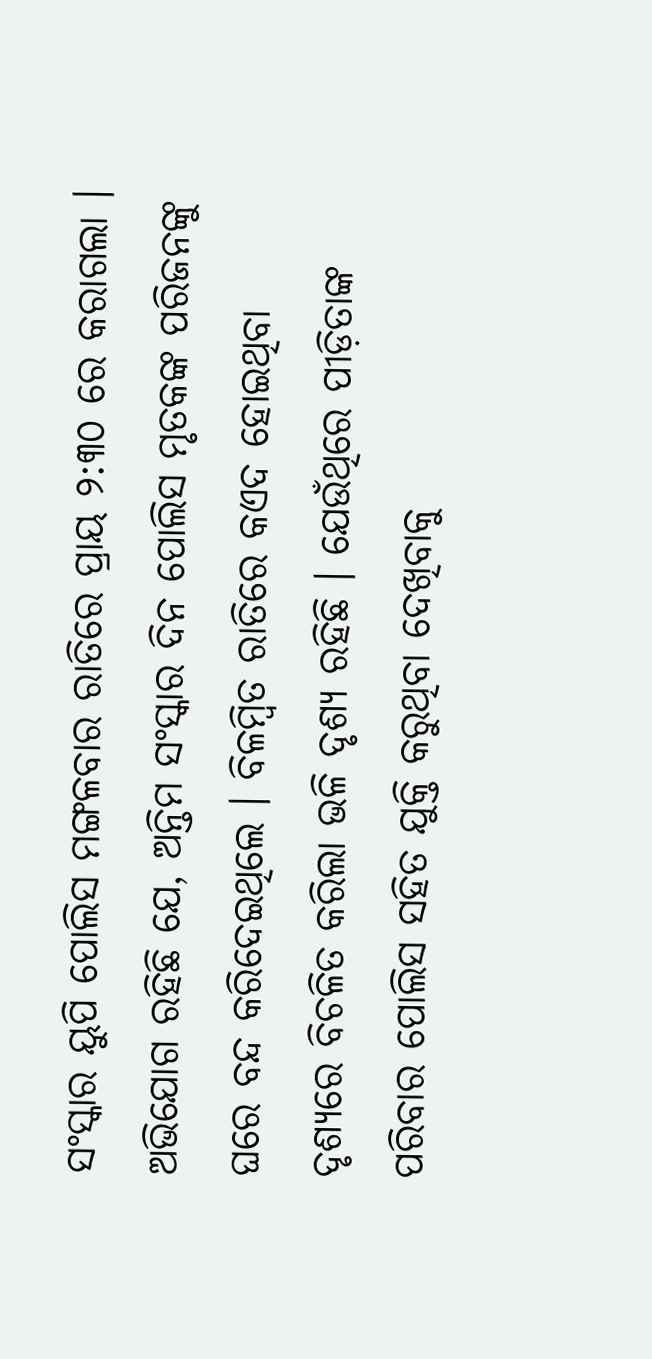ସଂସ୍କାର ୟୁପି ପୋଲିସ ମଙ୍ଗଳବାର ରାତିରେ ପ୍ରାୟ ୨:୩୦ ରେ କରାଗଲା । ଅଭିଯୋଗ ରହିଛି ଯେ, ଅନ୍ତିମ ସଂସ୍କାର ଦିନ ପୋଲିସ ମୃତକଙ୍କ ପରିଜନଙ୍କୁ ଘରେ ବନ୍ଦ କରିଦେଇଥିଲେ । ବିଳମ୍ବିତ ରାତିରେ କଏଦ ହୋଇଥିବା ଦୃଶ୍ୟରେ ବିଚଳିତ କରିଲା ଭଳି ଦୃଶ୍ୟ ରହିଛି । ଯେଉଁଥିରେ ପୀଡ଼ିତାଙ୍କ ପରିବାର ପୋଲିସ ସହିତ ଯୁକ୍ତି କରୁଥିବା ଦେଖିବାକୁ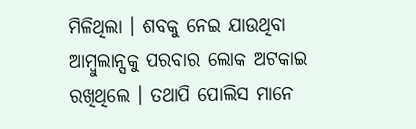ମିଳିଥିଲା । ଶବକୁ ନେଇ ଯାଉଥିବା ଆମ୍ବୁଲାନ୍ସକୁ ପରବାର ଲୋକ ଅଟକାଇ ରଖିଥିଲେ । ତଥାପି ପୋଲିସ ମାନେ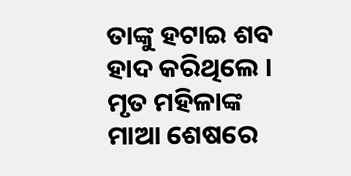ତାଙ୍କୁ ହଟାଇ ଶବ ହାଦ କରିଥିଲେ । ମୃତ ମହିଳାଙ୍କ ମାଆ ଶେଷରେ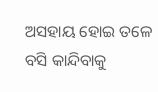ଅସହାୟ ହୋଇ ତଳେ ବସି କାନ୍ଦିବାକୁ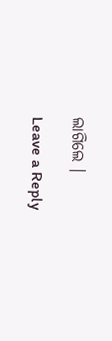ଲାଗିଲେ ।

Leave a Reply